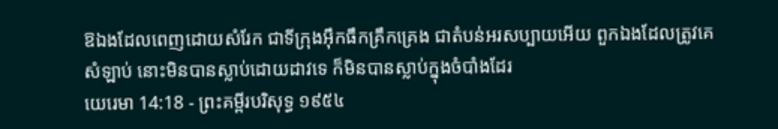ឱឯងដែលពេញដោយសំរែក ជាទីក្រុងអ៊ឹកធឹកគ្រឹកគ្រេង ជាតំបន់អរសប្បាយអើយ ពួកឯងដែលត្រូវគេសំឡាប់ នោះមិនបានស្លាប់ដោយដាវទេ ក៏មិនបានស្លាប់ក្នុងចំបាំងដែរ
យេរេមា 14:18 - ព្រះគម្ពីរបរិសុទ្ធ ១៩៥៤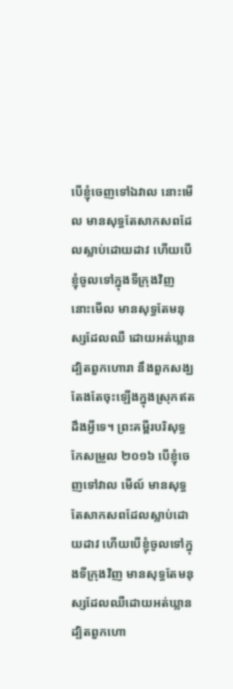បើខ្ញុំចេញទៅឯវាល នោះមើល មានសុទ្ធតែសាកសពដែលស្លាប់ដោយដាវ ហើយបើខ្ញុំចូលទៅក្នុងទីក្រុងវិញ នោះមើល មានសុទ្ធតែមនុស្សដែលឈឺ ដោយអត់ឃ្លាន ដ្បិតពួកហោរា នឹងពួកសង្ឃ តែងតែចុះឡើងក្នុងស្រុកឥតដឹងអ្វីទេ។ ព្រះគម្ពីរបរិសុទ្ធកែសម្រួល ២០១៦ បើខ្ញុំចេញទៅវាល មើល៍ មានសុទ្ធតែសាកសពដែលស្លាប់ដោយដាវ ហើយបើខ្ញុំចូលទៅក្នុងទីក្រុងវិញ មានសុទ្ធតែមនុស្សដែលឈឺដោយអត់ឃ្លាន ដ្បិតពួកហោ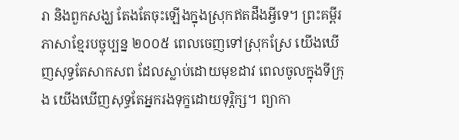រា និងពួកសង្ឃ តែងតែចុះឡើងក្នុងស្រុកឥតដឹងអ្វីទេ។ ព្រះគម្ពីរភាសាខ្មែរបច្ចុប្បន្ន ២០០៥ ពេលចេញទៅស្រុកស្រែ យើងឃើញសុទ្ធតែសាកសព ដែលស្លាប់ដោយមុខដាវ ពេលចូលក្នុងទីក្រុង យើងឃើញសុទ្ធតែអ្នករងទុក្ខដោយទុរ្ភិក្ស។ ព្យាកា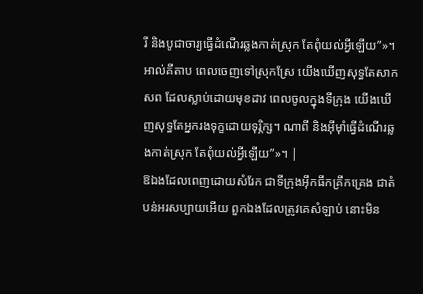រី និងបូជាចារ្យធ្វើដំណើរឆ្លងកាត់ស្រុក តែពុំយល់អ្វីឡើយ”»។ អាល់គីតាប ពេលចេញទៅស្រុកស្រែ យើងឃើញសុទ្ធតែសាកសព ដែលស្លាប់ដោយមុខដាវ ពេលចូលក្នុងទីក្រុង យើងឃើញសុទ្ធតែអ្នករងទុក្ខដោយទុរ្ភិក្ស។ ណាពី និងអ៊ីមុាំធ្វើដំណើរឆ្លងកាត់ស្រុក តែពុំយល់អ្វីឡើយ”»។ |
ឱឯងដែលពេញដោយសំរែក ជាទីក្រុងអ៊ឹកធឹកគ្រឹកគ្រេង ជាតំបន់អរសប្បាយអើយ ពួកឯងដែលត្រូវគេសំឡាប់ នោះមិន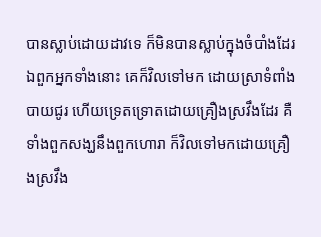បានស្លាប់ដោយដាវទេ ក៏មិនបានស្លាប់ក្នុងចំបាំងដែរ
ឯពួកអ្នកទាំងនោះ គេក៏វិលទៅមក ដោយស្រាទំពាំងបាយជូរ ហើយទ្រេតទ្រោតដោយគ្រឿងស្រវឹងដែរ គឺទាំងពួកសង្ឃនឹងពួកហោរា ក៏វិលទៅមកដោយគ្រឿងស្រវឹង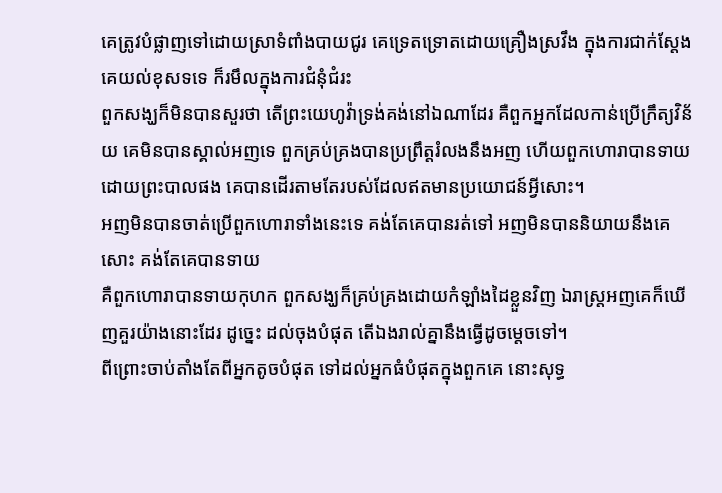គេត្រូវបំផ្លាញទៅដោយស្រាទំពាំងបាយជូរ គេទ្រេតទ្រោតដោយគ្រឿងស្រវឹង ក្នុងការជាក់ស្តែងគេយល់ខុសទទេ ក៏រមឹលក្នុងការជំនុំជំរះ
ពួកសង្ឃក៏មិនបានសួរថា តើព្រះយេហូវ៉ាទ្រង់គង់នៅឯណាដែរ គឺពួកអ្នកដែលកាន់ប្រើក្រឹត្យវិន័យ គេមិនបានស្គាល់អញទេ ពួកគ្រប់គ្រងបានប្រព្រឹត្តរំលងនឹងអញ ហើយពួកហោរាបានទាយ ដោយព្រះបាលផង គេបានដើរតាមតែរបស់ដែលឥតមានប្រយោជន៍អ្វីសោះ។
អញមិនបានចាត់ប្រើពួកហោរាទាំងនេះទេ គង់តែគេបានរត់ទៅ អញមិនបាននិយាយនឹងគេសោះ គង់តែគេបានទាយ
គឺពួកហោរាបានទាយកុហក ពួកសង្ឃក៏គ្រប់គ្រងដោយកំឡាំងដៃខ្លួនវិញ ឯរាស្ត្រអញគេក៏ឃើញគួរយ៉ាងនោះដែរ ដូច្នេះ ដល់ចុងបំផុត តើឯងរាល់គ្នានឹងធ្វើដូចម្តេចទៅ។
ពីព្រោះចាប់តាំងតែពីអ្នកតូចបំផុត ទៅដល់អ្នកធំបំផុតក្នុងពួកគេ នោះសុទ្ធ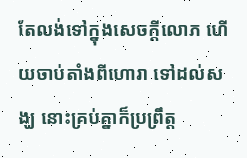តែលង់ទៅក្នុងសេចក្ដីលោភ ហើយចាប់តាំងពីហោរា ទៅដល់សង្ឃ នោះគ្រប់គ្នាក៏ប្រព្រឹត្ត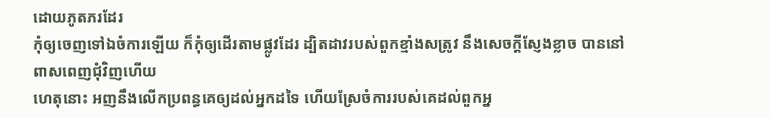ដោយភូតភរដែរ
កុំឲ្យចេញទៅឯចំការឡើយ ក៏កុំឲ្យដើរតាមផ្លូវដែរ ដ្បិតដាវរបស់ពួកខ្មាំងសត្រូវ នឹងសេចក្ដីស្ញែងខ្លាច បាននៅពាសពេញជុំវិញហើយ
ហេតុនោះ អញនឹងលើកប្រពន្ធគេឲ្យដល់អ្នកដទៃ ហើយស្រែចំការរបស់គេដល់ពួកអ្ន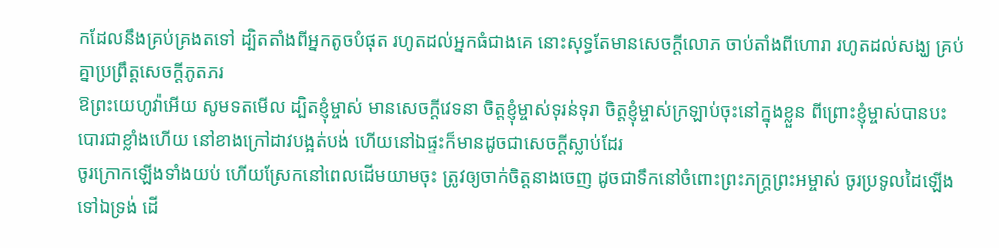កដែលនឹងគ្រប់គ្រងតទៅ ដ្បិតតាំងពីអ្នកតូចបំផុត រហូតដល់អ្នកធំជាងគេ នោះសុទ្ធតែមានសេចក្ដីលោភ ចាប់តាំងពីហោរា រហូតដល់សង្ឃ គ្រប់គ្នាប្រព្រឹត្តសេចក្ដីភូតភរ
ឱព្រះយេហូវ៉ាអើយ សូមទតមើល ដ្បិតខ្ញុំម្ចាស់ មានសេចក្ដីវេទនា ចិត្តខ្ញុំម្ចាស់ទុរន់ទុរា ចិត្តខ្ញុំម្ចាស់ក្រឡាប់ចុះនៅក្នុងខ្លួន ពីព្រោះខ្ញុំម្ចាស់បានបះបោរជាខ្លាំងហើយ នៅខាងក្រៅដាវបង្អត់បង់ ហើយនៅឯផ្ទះក៏មានដូចជាសេចក្ដីស្លាប់ដែរ
ចូរក្រោកឡើងទាំងយប់ ហើយស្រែកនៅពេលដើមយាមចុះ ត្រូវឲ្យចាក់ចិត្តនាងចេញ ដូចជាទឹកនៅចំពោះព្រះភក្ត្រព្រះអម្ចាស់ ចូរប្រទូលដៃឡើងទៅឯទ្រង់ ដើ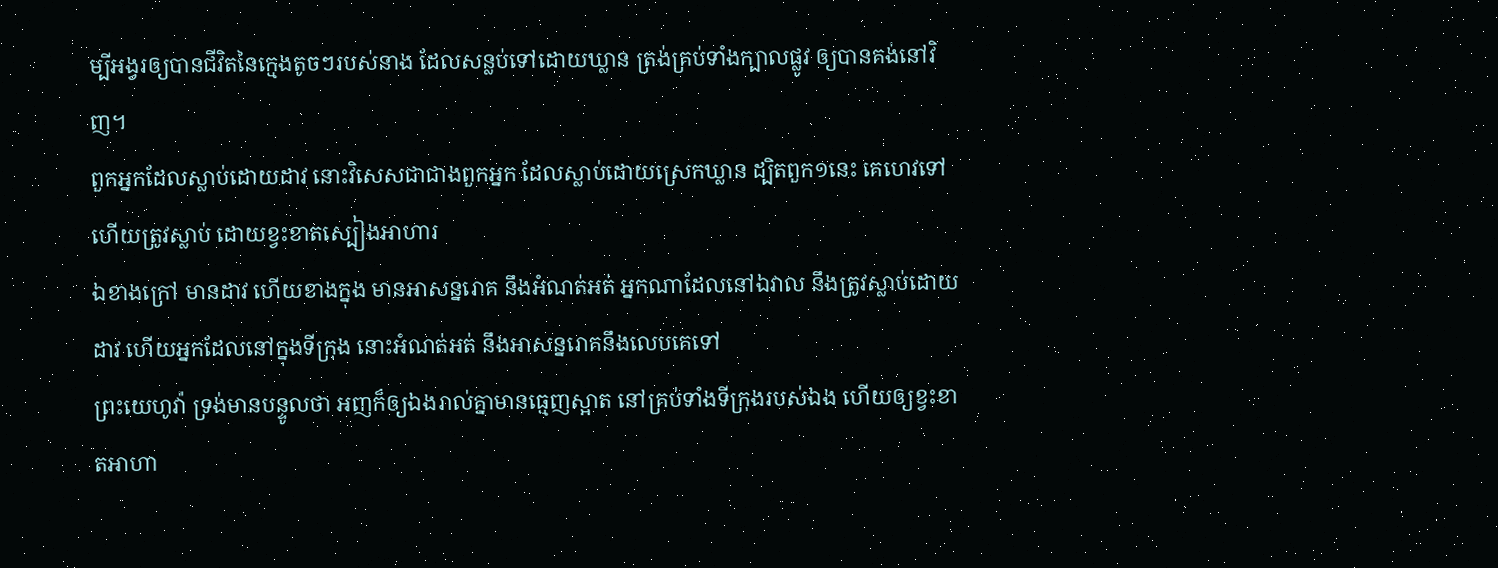ម្បីអង្វរឲ្យបានជីវិតនៃក្មេងតូចៗរបស់នាង ដែលសន្លប់ទៅដោយឃ្លាន ត្រង់គ្រប់ទាំងក្បាលផ្លូវ ឲ្យបានគង់នៅវិញ។
ពួកអ្នកដែលស្លាប់ដោយដាវ នោះវិសេសជាជាងពួកអ្នក ដែលស្លាប់ដោយស្រេកឃ្លាន ដ្បិតពួក១នេះ គេហេវទៅ ហើយត្រូវស្លាប់ ដោយខ្វះខាតស្បៀងអាហារ
ឯខាងក្រៅ មានដាវ ហើយខាងក្នុង មានអាសន្នរោគ នឹងអំណត់អត់ អ្នកណាដែលនៅឯវាល នឹងត្រូវស្លាប់ដោយដាវ ហើយអ្នកដែលនៅក្នុងទីក្រុង នោះអំណត់អត់ នឹងអាសន្នរោគនឹងលេបគេទៅ
ព្រះយេហូវ៉ា ទ្រង់មានបន្ទូលថា អញក៏ឲ្យឯងរាល់គ្នាមានធ្មេញស្អាត នៅគ្រប់ទាំងទីក្រុងរបស់ឯង ហើយឲ្យខ្វះខាតអាហា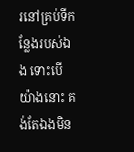រនៅគ្រប់ទីកន្លែងរបស់ឯង ទោះបើយ៉ាងនោះ គង់តែឯងមិន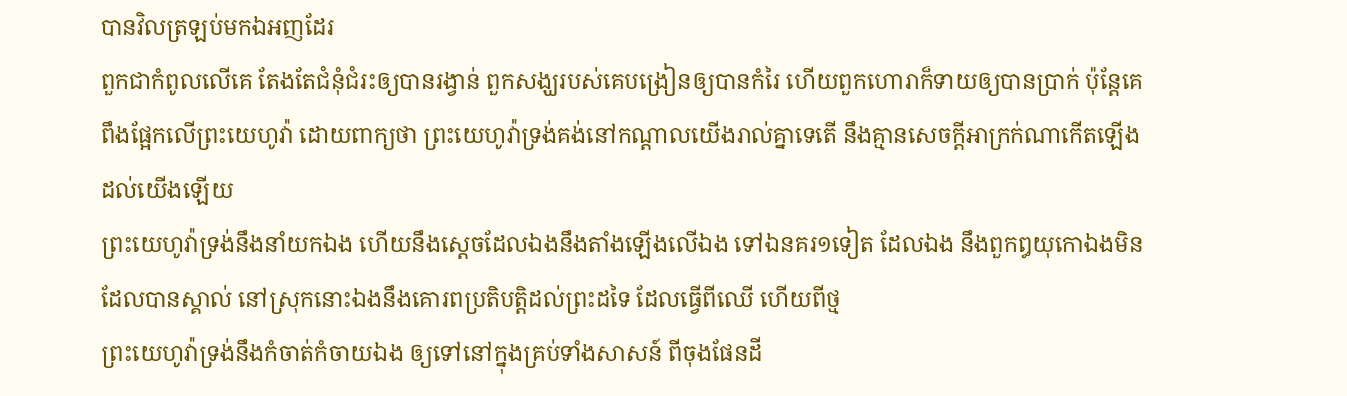បានវិលត្រឡប់មកឯអញដែរ
ពួកជាកំពូលលើគេ តែងតែជំនុំជំរះឲ្យបានរង្វាន់ ពួកសង្ឃរបស់គេបង្រៀនឲ្យបានកំរៃ ហើយពួកហោរាក៏ទាយឲ្យបានប្រាក់ ប៉ុន្តែគេពឹងផ្អែកលើព្រះយេហូវ៉ា ដោយពាក្យថា ព្រះយេហូវ៉ាទ្រង់គង់នៅកណ្តាលយើងរាល់គ្នាទេតើ នឹងគ្មានសេចក្ដីអាក្រក់ណាកើតឡើងដល់យើងឡើយ
ព្រះយេហូវ៉ាទ្រង់នឹងនាំយកឯង ហើយនឹងស្តេចដែលឯងនឹងតាំងឡើងលើឯង ទៅឯនគរ១ទៀត ដែលឯង នឹងពួកឰយុកោឯងមិនដែលបានស្គាល់ នៅស្រុកនោះឯងនឹងគោរពប្រតិបត្តិដល់ព្រះដទៃ ដែលធ្វើពីឈើ ហើយពីថ្ម
ព្រះយេហូវ៉ាទ្រង់នឹងកំចាត់កំចាយឯង ឲ្យទៅនៅក្នុងគ្រប់ទាំងសាសន៍ ពីចុងផែនដី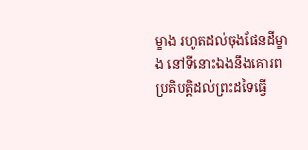ម្ខាង រហូតដល់ចុងផែនដីម្ខាង នៅទីនោះឯងនឹងគោរពប្រតិបត្តិដល់ព្រះដទៃធ្វើ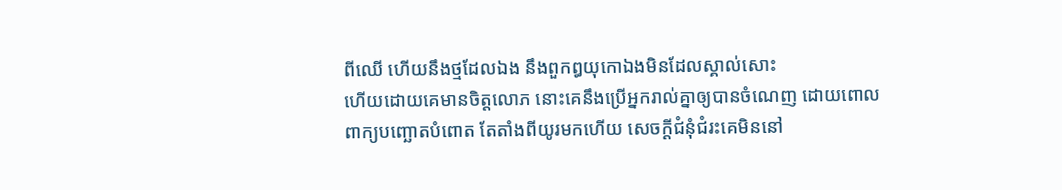ពីឈើ ហើយនឹងថ្មដែលឯង នឹងពួកឰយុកោឯងមិនដែលស្គាល់សោះ
ហើយដោយគេមានចិត្តលោភ នោះគេនឹងប្រើអ្នករាល់គ្នាឲ្យបានចំណេញ ដោយពោលពាក្យបញ្ឆោតបំពោត តែតាំងពីយូរមកហើយ សេចក្ដីជំនុំជំរះគេមិននៅ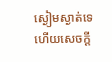ស្ងៀមស្ងាត់ទេ ហើយសេចក្ដី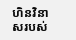ហិនវិនាសរបស់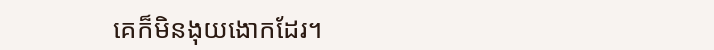គេក៏មិនងុយងោកដែរ។